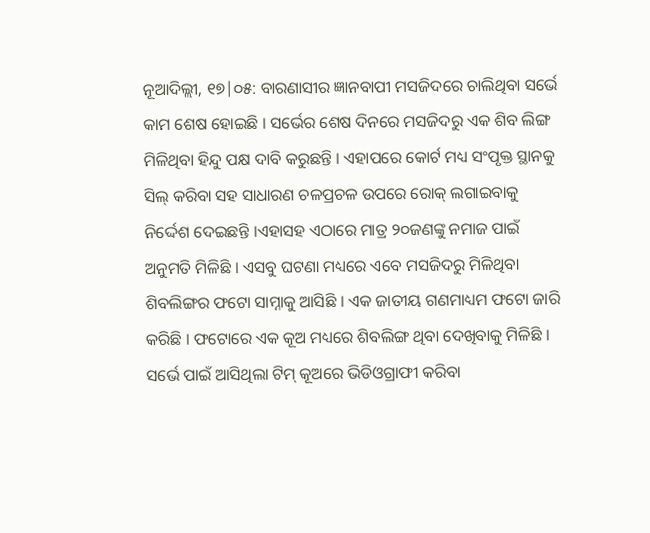ନୂଆଦିଲ୍ଲୀ, ୧୭|୦୫: ବାରଣାସୀର ଜ୍ଞାନବାପୀ ମସଜିଦରେ ଚାଲିଥିବା ସର୍ଭେ କାମ ଶେଷ ହୋଇଛି । ସର୍ଭେର ଶେଷ ଦିନରେ ମସଜିଦରୁ ଏକ ଶିବ ଲିଙ୍ଗ ମିଳିଥିବା ହିନ୍ଦୁ ପକ୍ଷ ଦାବି କରୁଛନ୍ତି । ଏହାପରେ କୋର୍ଟ ମଧ୍ୟ ସଂପୃକ୍ତ ସ୍ଥାନକୁ ସିଲ୍ କରିବା ସହ ସାଧାରଣ ଚଳପ୍ରଚଳ ଉପରେ ରୋକ୍ ଲଗାଇବାକୁ ନିର୍ଦ୍ଦେଶ ଦେଇଛନ୍ତି ।ଏହାସହ ଏଠାରେ ମାତ୍ର ୨୦ଜଣଙ୍କୁ ନମାଜ ପାଇଁ ଅନୁମତି ମିଳିଛି । ଏସବୁ ଘଟଣା ମଧ୍ୟରେ ଏବେ ମସଜିଦରୁ ମିଳିଥିବା ଶିବଲିଙ୍ଗର ଫଟୋ ସାମ୍ନାକୁ ଆସିଛି । ଏକ ଜାତୀୟ ଗଣମାଧ୍ୟମ ଫଟୋ ଜାରି କରିଛି । ଫଟୋରେ ଏକ କୂଅ ମଧ୍ୟରେ ଶିବଲିଙ୍ଗ ଥିବା ଦେଖିବାକୁ ମିଳିଛି । ସର୍ଭେ ପାଇଁ ଆସିଥିଲା ଟିମ୍ କୂଅରେ ଭିଡିଓଗ୍ରାଫୀ କରିବା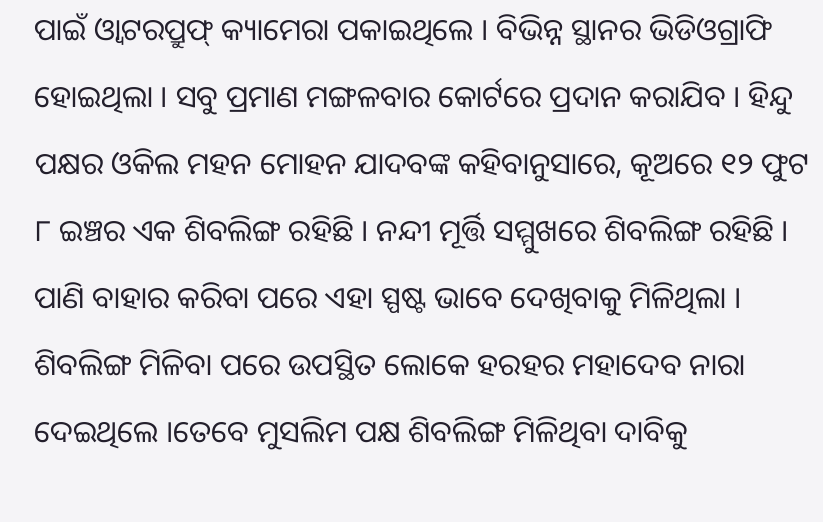ପାଇଁ ଓ୍ୱାଟରପ୍ରୁଫ୍ କ୍ୟାମେରା ପକାଇଥିଲେ । ବିଭିନ୍ନ ସ୍ଥାନର ଭିଡିଓଗ୍ରାଫି ହୋଇଥିଲା । ସବୁ ପ୍ରମାଣ ମଙ୍ଗଳବାର କୋର୍ଟରେ ପ୍ରଦାନ କରାଯିବ । ହିନ୍ଦୁ ପକ୍ଷର ଓକିଲ ମହନ ମୋହନ ଯାଦବଙ୍କ କହିବାନୁସାରେ, କୂଅରେ ୧୨ ଫୁଟ ୮ ଇଞ୍ଚର ଏକ ଶିବଲିଙ୍ଗ ରହିଛି । ନନ୍ଦୀ ମୂର୍ତ୍ତି ସମ୍ମୁଖରେ ଶିବଲିଙ୍ଗ ରହିଛି । ପାଣି ବାହାର କରିବା ପରେ ଏହା ସ୍ପଷ୍ଟ ଭାବେ ଦେଖିବାକୁ ମିଳିଥିଲା । ଶିବଲିଙ୍ଗ ମିଳିବା ପରେ ଉପସ୍ଥିତ ଲୋକେ ହରହର ମହାଦେବ ନାରା ଦେଇଥିଲେ ।ତେବେ ମୁସଲିମ ପକ୍ଷ ଶିବଲିଙ୍ଗ ମିଳିଥିବା ଦାବିକୁ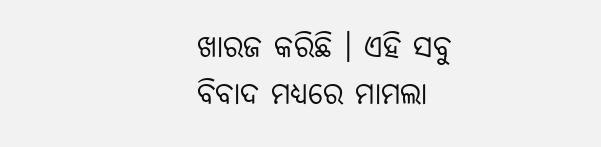ଖାରଜ କରିଛି । ଏହି ସବୁ ବିବାଦ ମଧ୍ୟରେ ମାମଲା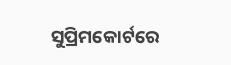ସୁପ୍ରିମକୋର୍ଟରେ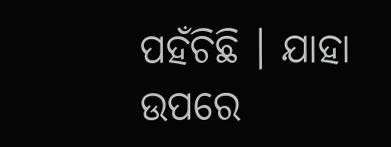ପହଁଚିଛି । ଯାହା ଉପରେ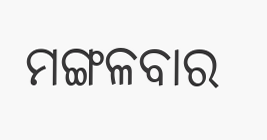ମଙ୍ଗଳବାର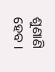ଶୁଣାଣି ହେବ ।